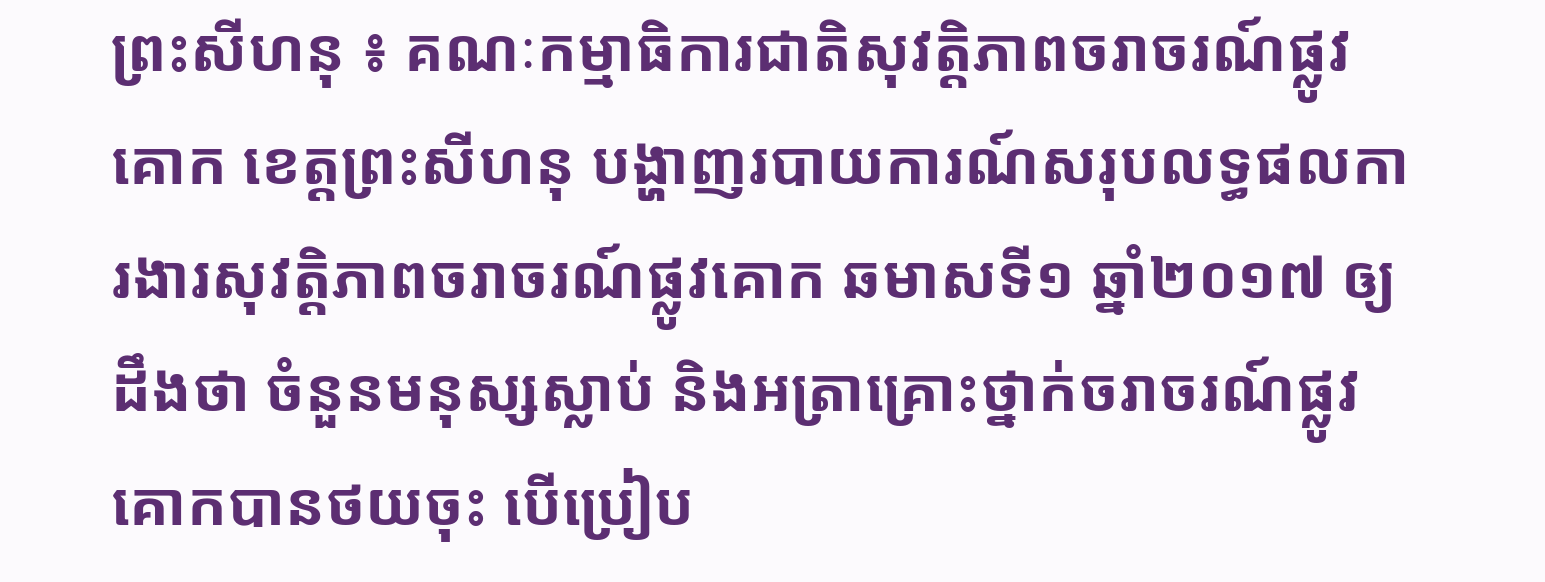ព្រះសីហនុ ៖ គណៈកម្មាធិការជាតិសុវត្តិភាពចរាចរណ៍ផ្លូវគោក ខេត្តព្រះសីហនុ បង្ហាញរបាយការណ៍សរុបលទ្ធផលការងារសុវត្តិភាពចរាចរណ៍ផ្លូវគោក ឆមាសទី១ ឆ្នាំ២០១៧ ឲ្យដឹងថា ចំនួនមនុស្សស្លាប់ និងអត្រាគ្រោះថ្នាក់ចរាចរណ៍ផ្លូវគោកបានថយចុះ បើប្រៀប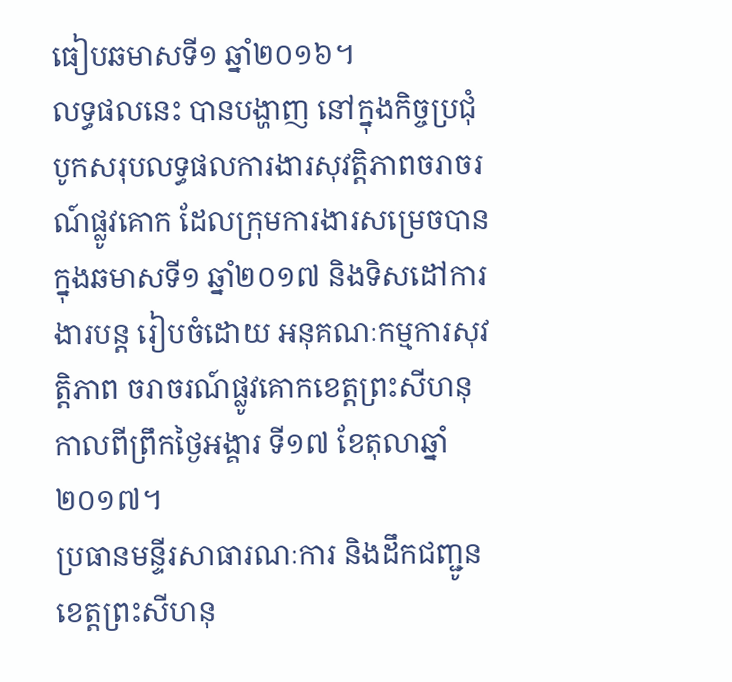ធៀបឆមាសទី១ ឆ្នាំ២០១៦។
លទ្ធផលនេះ បានបង្ហាញ នៅក្នុងកិច្ចប្រជុំបូកសរុបលទ្ធផលការងារសុវត្តិភាពចរាចរណ៍ផ្លូវគោក ដែលក្រុមការងារសម្រេចបាន ក្នុងឆមាសទី១ ឆ្នាំ២០១៧ និងទិសដៅការងារបន្ត រៀបចំដោយ អនុគណៈកម្មការសុវត្តិភាព ចរាចរណ៍ផ្លូវគោកខេត្តព្រះសីហនុ កាលពីព្រឹកថ្ងៃអង្គារ ទី១៧ ខែតុលាឆ្នាំ២០១៧។
ប្រធានមន្ទីរសាធារណៈការ និងដឹកជញ្ជូនខេត្តព្រះសីហនុ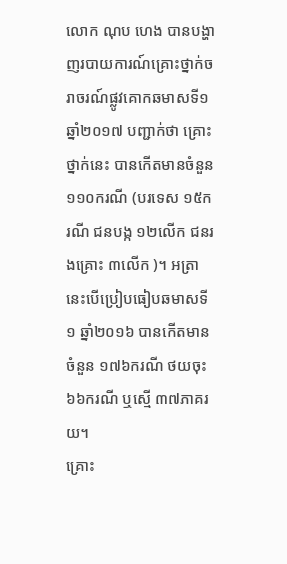លោក ណុប ហេង បានបង្ហាញរបាយការណ៍គ្រោះថ្នាក់ចរាចរណ៍ផ្លូវគោកឆមាសទី១ ឆ្នាំ២០១៧ បញ្ជាក់ថា គ្រោះថ្នាក់នេះ បានកើតមានចំនួន ១១០ករណី (បរទេស ១៥ករណី ជនបង្ក ១២លើក ជនរងគ្រោះ ៣លើក )។ អត្រានេះបើប្រៀបធៀបឆមាសទី១ ឆ្នាំ២០១៦ បានកើតមានចំនួន ១៧៦ករណី ថយចុះ ៦៦ករណី ឬស្មើ ៣៧ភាគរយ។
គ្រោះ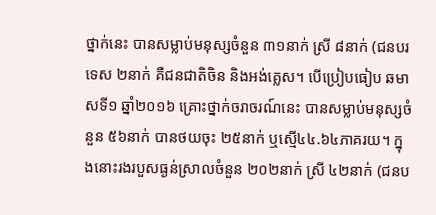ថ្នាក់នេះ បានសម្លាប់មនុស្សចំនួន ៣១នាក់ ស្រី ៨នាក់ (ជនបរទេស ២នាក់ គឺជនជាតិចិន និងអង់គ្លេស។ បើប្រៀបធៀប ឆមាសទី១ ឆ្នាំ២០១៦ គ្រោះថ្នាក់ចរាចរណ៍នេះ បានសម្លាប់មនុស្សចំនួន ៥៦នាក់ បានថយចុះ ២៥នាក់ ឬស្មើ៤៤.៦៤ភាគរយ។ ក្នុងនោះរងរបួសធ្ងន់ស្រាលចំនួន ២០២នាក់ ស្រី ៤២នាក់ (ជនប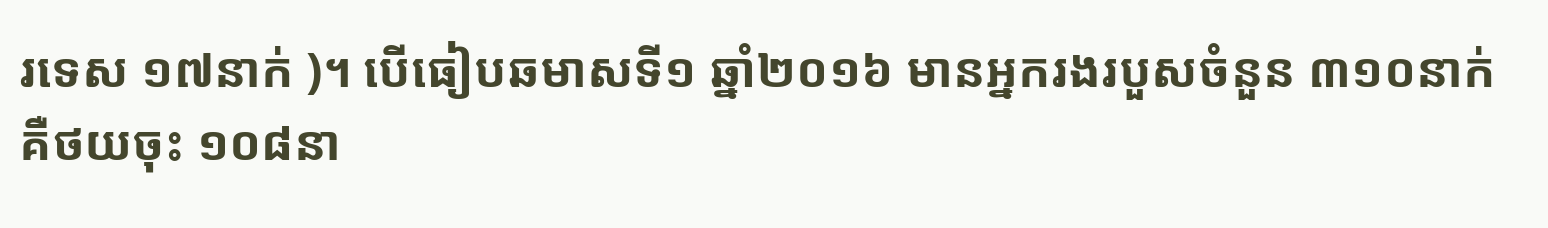រទេស ១៧នាក់ )។ បើធៀបឆមាសទី១ ឆ្នាំ២០១៦ មានអ្នករងរបួសចំនួន ៣១០នាក់ គឺថយចុះ ១០៨នា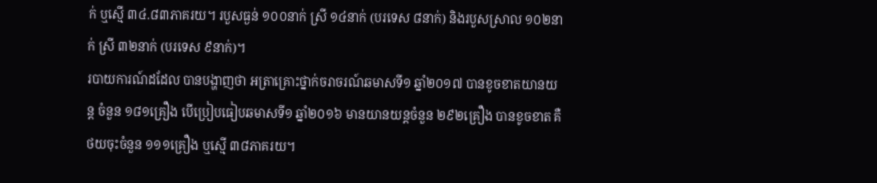ក់ ឬស្មើ ៣៤.៨៣ភាគរយ។ របួសធ្ងន់ ១០០នាក់ ស្រី ១៤នាក់ (បរទេស ៨នាក់) និងរបួសស្រាល ១០២នាក់ ស្រី ៣២នាក់ (បរទេស ៩នាក់)។
របាយការណ៍ដដែល បានបង្ហាញថា អត្រាគ្រោះថ្នាក់ចរាចរណ៍ឆមាសទី១ ឆ្នាំ២០១៧ បានខូចខាតយានយន្ត ចំនួន ១៨១គ្រឿង បើប្រៀបធៀបឆមាសទី១ ឆ្នាំ២០១៦ មានយានយន្តចំនួន ២៩២គ្រឿង បានខូចខាត គឺ ថយចុះចំនួន ១១១គ្រឿង ឬស្មើ ៣៨ភាគរយ។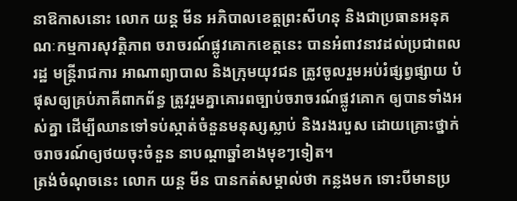នាឱកាសនោះ លោក យន្ត មីន អភិបាលខេត្តព្រះសីហនុ និងជាប្រធានអនុគណៈកម្មការសុវត្តិភាព ចរាចរណ៍ផ្លូវគោកខេត្តនេះ បានអំពាវនាវដល់ប្រជាពលរដ្ឋ មន្ត្រីរាជការ អាណាព្យាបាល និងក្រុមយុវជន ត្រូវចូលរួមអប់រំផ្សព្វផ្សាយ បំផុសឲ្យគ្រប់ភាគីពាកព័ន្ធ ត្រូវរួមគ្នាគោរពច្បាប់ចរាចរណ៍ផ្លូវគោក ឲ្យបានទាំងអស់គ្នា ដើម្បីឈានទៅទប់ស្កាត់ចំនួនមនុស្សស្លាប់ និងរងរបួស ដោយគ្រោះថ្នាក់ចរាចរណ៍ឲ្យថយចុះចំនួន នាបណ្តាឆ្នាំខាងមុខៗទៀត។
ត្រង់ចំណុចនេះ លោក យន្ត មីន បានកត់សម្គាល់ថា កន្លងមក ទោះបីមានប្រ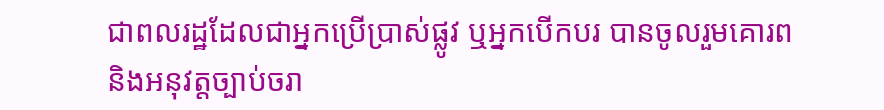ជាពលរដ្ឋដែលជាអ្នកប្រើប្រាស់ផ្លូវ ឬអ្នកបើកបរ បានចូលរួមគោរព និងអនុវត្តច្បាប់ចរា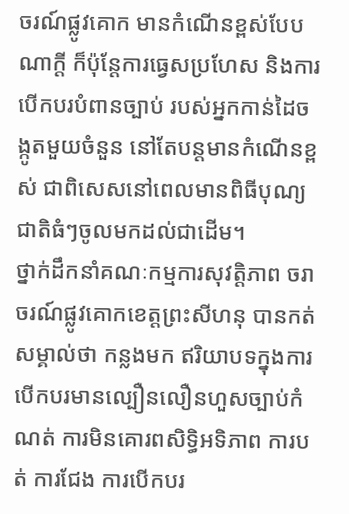ចរណ៍ផ្លូវគោក មានកំណើនខ្ពស់បែបណាក្តី ក៏ប៉ុន្តែការធ្វេសប្រហែស និងការបើកបរបំពានច្បាប់ របស់អ្នកកាន់ដៃចង្កូតមួយចំនួន នៅតែបន្តមានកំណើនខ្ពស់ ជាពិសេសនៅពេលមានពិធីបុណ្យជាតិធំៗចូលមកដល់ជាដើម។
ថ្នាក់ដឹកនាំគណៈកម្មការសុវត្តិភាព ចរាចរណ៍ផ្លូវគោកខេត្តព្រះសីហនុ បានកត់សម្គាល់ថា កន្លងមក ឥរិយាបទក្នុងការបើកបរមានល្បឿនលឿនហួសច្បាប់កំណត់ ការមិនគោរពសិទ្ធិអទិភាព ការបត់ ការជែង ការបើកបរ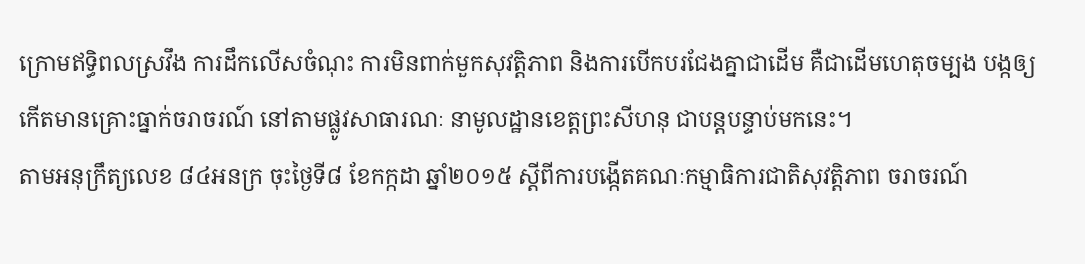ក្រោមឥទ្ធិពលស្រវឹង ការដឹកលើសចំណុះ ការមិនពាក់មួកសុវត្តិភាព និងការបើកបរជែងគ្នាជាដើម គឺជាដើមហេតុចម្បង បង្កឲ្យកើតមានគ្រោះធ្នាក់ចរាចរណ៍ នៅតាមផ្លូវសាធារណៈ នាមូលដ្ឋានខេត្តព្រះសីហនុ ជាបន្តបន្ទាប់មកនេះ។
តាមអនុក្រឹត្យលេខ ៨៤អនក្រ ចុះថ្ងៃទី៨ ខែកក្កដា ឆ្នាំ២០១៥ ស្ដីពីការបង្កើតគណៈកម្មាធិការជាតិសុវត្តិភាព ចរាចរណ៍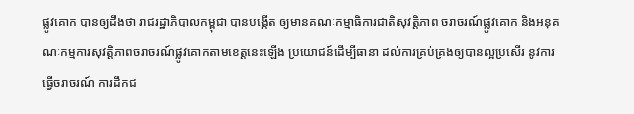ផ្លូវគោក បានឲ្យដឹងថា រាជរដ្ឋាភិបាលកម្ពុជា បានបង្កើត ឲ្យមានគណៈកម្មាធិការជាតិសុវត្តិភាព ចរាចរណ៍ផ្លូវគោក និងអនុគណៈកម្មការសុវត្តិភាពចរាចរណ៍ផ្លូវគោកតាមខេត្តនេះឡើង ប្រយោជន៍ដើម្បីធានា ដល់ការគ្រប់គ្រងឲ្យបានល្អប្រសើរ នូវការធ្វើចរាចរណ៍ ការដឹកជ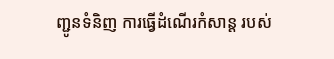ញ្ជូនទំនិញ ការធ្វើដំណើរកំសាន្ត របស់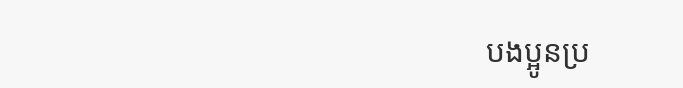បងប្អូនប្រ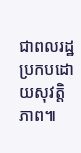ជាពលរដ្ឋ ប្រកបដោយសុវត្តិភាព៕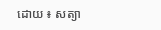ដោយ ៖ សត្យា